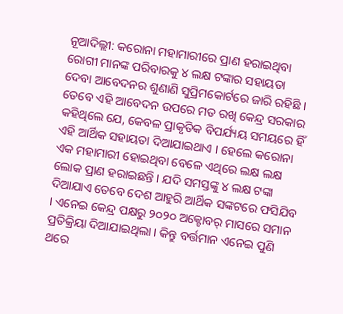ନୂଆଦିଲ୍ଲୀ: କରୋନା ମହାମାରୀରେ ପ୍ରାଣ ହରାଇଥିବା ରୋଗୀ ମାନଙ୍କ ପରିବାରକୁ ୪ ଲକ୍ଷ ଟଙ୍କାର ସହାୟତା ଦେବା ଆବେଦନର ଶୁଣାଣି ସୁପ୍ରିମକୋର୍ଟରେ ଜାରି ରହିଛି । ତେବେ ଏହି ଆବେଦନ ଉପରେ ମତ ରଖି କେନ୍ଦ୍ର ସରକାର କହିଥିଲେ ଯେ, କେବଳ ପ୍ରାକୃତିକ ବିପର୍ଯ୍ୟୟ ସମୟରେ ହିଁ ଏହି ଆର୍ଥିକ ସହାୟତା ଦିଆଯାଇଥାଏ । ହେଲେ କରୋନା ଏକ ମହାମାରୀ ହୋଇଥିବା ବେଳେ ଏଥିରେ ଲକ୍ଷ ଲକ୍ଷ ଲୋକ ପ୍ରାଣ ହରାଇଛନ୍ତି । ଯଦି ସମସ୍ତଙ୍କୁ ୪ ଲକ୍ଷ ଟଙ୍କା ଦିଆଯାଏ ତେବେ ଦେଶ ଆହୁରି ଆର୍ଥିକ ସଙ୍କଟରେ ଫସିଯିବ । ଏନେଇ କେନ୍ଦ୍ର ପକ୍ଷରୁ ୨୦୨୦ ଅକ୍ଟୋବର୍ ମାସରେ ସମାନ ପ୍ରତିକ୍ରିୟା ଦିଆଯାଇଥିଲା । କିନ୍ତୁ ବର୍ତ୍ତମାନ ଏନେଇ ପୁଣି ଥରେ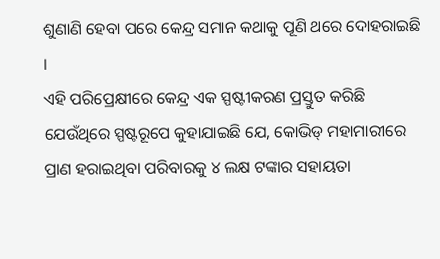ଶୁଣାଣି ହେବା ପରେ କେନ୍ଦ୍ର ସମାନ କଥାକୁ ପୂଣି ଥରେ ଦୋହରାଇଛି ।
ଏହି ପରିପ୍ରେକ୍ଷୀରେ କେନ୍ଦ୍ର ଏକ ସ୍ପଷ୍ଟୀକରଣ ପ୍ରସ୍ତୁତ କରିଛି ଯେଉଁଥିରେ ସ୍ପଷ୍ଟରୂପେ କୁହାଯାଇଛି ଯେ, କୋଭିଡ୍ ମହାମାରୀରେ ପ୍ରାଣ ହରାଇଥିବା ପରିବାରକୁ ୪ ଲକ୍ଷ ଟଙ୍କାର ସହାୟତା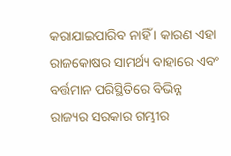କରାଯାଇପାରିବ ନାହିଁ । କାରଣ ଏହା ରାଜକୋଷର ସାମର୍ଥ୍ୟ ବାହାରେ ଏବଂ ବର୍ତ୍ତମାନ ପରିସ୍ଥିତିରେ ବିଭିନ୍ନ ରାଜ୍ୟର ସରକାର ଗମ୍ଭୀର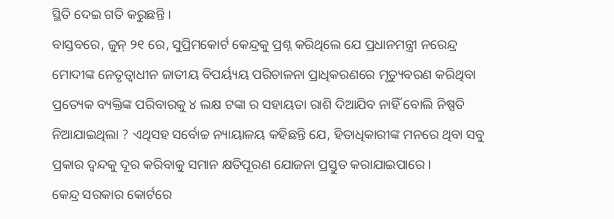ସ୍ଥିତି ଦେଇ ଗତି କରୁଛନ୍ତି ।
ବାସ୍ତବରେ, ଜୁନ୍ ୨୧ ରେ, ସୁପ୍ରିମକୋର୍ଟ କେନ୍ଦ୍ରକୁ ପ୍ରଶ୍ନ କରିଥିଲେ ଯେ ପ୍ରଧାନମନ୍ତ୍ରୀ ନରେନ୍ଦ୍ର ମୋଦୀଙ୍କ ନେତୃତ୍ୱାଧୀନ ଜାତୀୟ ବିପର୍ୟ୍ୟୟ ପରିଚାଳନା ପ୍ରାଧିକରଣରେ ମୃତ୍ୟୁବରଣ କରିଥିବା ପ୍ରତ୍ୟେକ ବ୍ୟକ୍ତିଙ୍କ ପରିବାରକୁ ୪ ଲକ୍ଷ ଟଙ୍କା ର ସହାୟତା ରାଶି ଦିଆଯିବ ନାହିଁ ବୋଲି ନିଷ୍ପତି ନିଆଯାଇଥିଲା ? ଏଥିସହ ସର୍ବୋଚ୍ଚ ନ୍ୟାୟାଳୟ କହିଛନ୍ତି ଯେ, ହିତାଧିକାରୀଙ୍କ ମନରେ ଥିବା ସବୁ ପ୍ରକାର ଦ୍ୱନ୍ଦକୁ ଦୂର କରିବାକୁ ସମାନ କ୍ଷତିପୂରଣ ଯୋଜନା ପ୍ରସ୍ତୁତ କରାଯାଇପାରେ ।
କେନ୍ଦ୍ର ସରକାର କୋର୍ଟରେ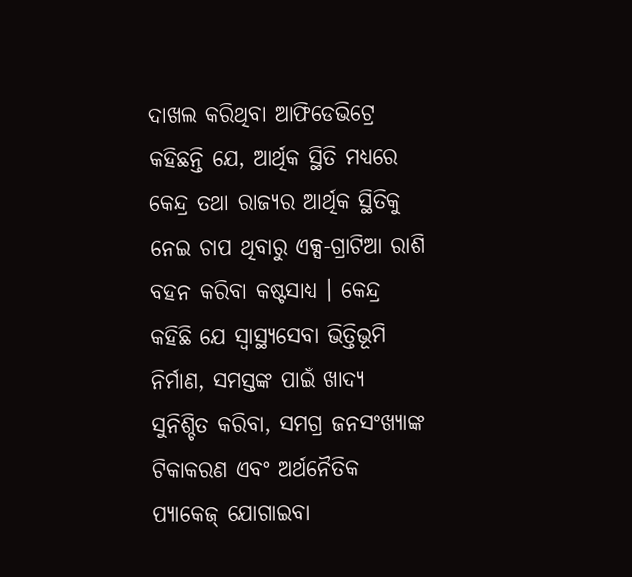ଦାଖଲ କରିଥିବା ଆଫିଡେଭିଟ୍ରେ କହିଛନ୍ତି ଯେ, ଆର୍ଥିକ ସ୍ଥିତି ମଧ୍ୟରେ କେନ୍ଦ୍ର ତଥା ରାଜ୍ୟର ଆର୍ଥିକ ସ୍ଥିତିକୁ ନେଇ ଚାପ ଥିବାରୁ ଏକ୍ସ-ଗ୍ରାଟିଆ ରାଶି ବହନ କରିବା କଷ୍ଟସାଧ୍ୟ । କେନ୍ଦ୍ର କହିଛି ଯେ ସ୍ୱାସ୍ଥ୍ୟସେବା ଭିତ୍ତିଭୂମି ନିର୍ମାଣ, ସମସ୍ତଙ୍କ ପାଇଁ ଖାଦ୍ୟ ସୁନିଶ୍ଚିତ କରିବା, ସମଗ୍ର ଜନସଂଖ୍ୟାଙ୍କ ଟିକାକରଣ ଏବଂ ଅର୍ଥନୈତିକ ପ୍ୟାକେଜ୍ ଯୋଗାଇବା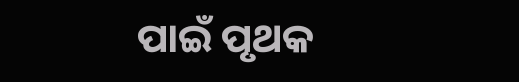ପାଇଁ ପୃଥକ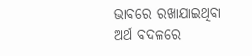ଭାବରେ ରଖାଯାଇଥିବା ଅର୍ଥ ବଦଳରେ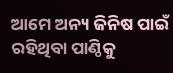ଆମେ ଅନ୍ୟ ଜିନିଷ ପାଇଁ ରହିଥିବା ପାଣ୍ଠିକୁ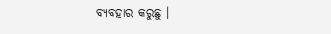ବ୍ୟବହାର କରୁଛୁ ।